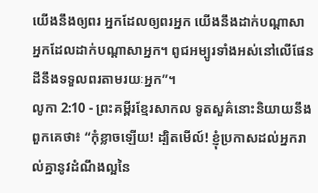យើងនឹងឲ្យពរ អ្នកដែលឲ្យពរអ្នក យើងនឹងដាក់បណ្ដាសា អ្នកដែលដាក់បណ្ដាសាអ្នក។ ពូជអម្បូរទាំងអស់នៅលើផែនដីនឹងទទួលពរតាមរយៈអ្នក”។
លូកា 2:10 - ព្រះគម្ពីរខ្មែរសាកល ទូតសួគ៌នោះនិយាយនឹងពួកគេថា៖ “កុំខ្លាចឡើយ! ដ្បិតមើល៍! ខ្ញុំប្រកាសដល់អ្នករាល់គ្នានូវដំណឹងល្អនៃ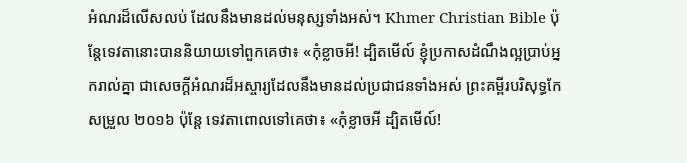អំណរដ៏លើសលប់ ដែលនឹងមានដល់មនុស្សទាំងអស់។ Khmer Christian Bible ប៉ុន្ដែទេវតានោះបាននិយាយទៅពួកគេថា៖ «កុំខ្លាចអី! ដ្បិតមើល៍ ខ្ញុំប្រកាសដំណឹងល្អប្រាប់អ្នករាល់គ្នា ជាសេចក្ដីអំណរដ៏អស្ចារ្យដែលនឹងមានដល់ប្រជាជនទាំងអស់ ព្រះគម្ពីរបរិសុទ្ធកែសម្រួល ២០១៦ ប៉ុន្តែ ទេវតាពោលទៅគេថា៖ «កុំខ្លាចអី ដ្បិតមើល៍!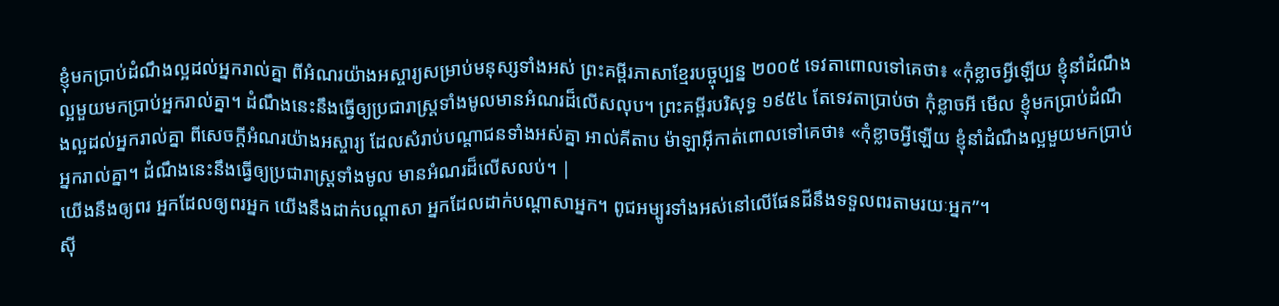ខ្ញុំមកប្រាប់ដំណឹងល្អដល់អ្នករាល់គ្នា ពីអំណរយ៉ាងអស្ចារ្យសម្រាប់មនុស្សទាំងអស់ ព្រះគម្ពីរភាសាខ្មែរបច្ចុប្បន្ន ២០០៥ ទេវតាពោលទៅគេថា៖ «កុំខ្លាចអ្វីឡើយ ខ្ញុំនាំដំណឹងល្អមួយមកប្រាប់អ្នករាល់គ្នា។ ដំណឹងនេះនឹងធ្វើឲ្យប្រជារាស្ត្រទាំងមូលមានអំណរដ៏លើសលុប។ ព្រះគម្ពីរបរិសុទ្ធ ១៩៥៤ តែទេវតាប្រាប់ថា កុំខ្លាចអី មើល ខ្ញុំមកប្រាប់ដំណឹងល្អដល់អ្នករាល់គ្នា ពីសេចក្ដីអំណរយ៉ាងអស្ចារ្យ ដែលសំរាប់បណ្តាជនទាំងអស់គ្នា អាល់គីតាប ម៉ាឡាអ៊ីកាត់ពោលទៅគេថា៖ «កុំខ្លាចអ្វីឡើយ ខ្ញុំនាំដំណឹងល្អមួយមកប្រាប់អ្នករាល់គ្នា។ ដំណឹងនេះនឹងធ្វើឲ្យប្រជារាស្ដ្រទាំងមូល មានអំណរដ៏លើសលប់។ |
យើងនឹងឲ្យពរ អ្នកដែលឲ្យពរអ្នក យើងនឹងដាក់បណ្ដាសា អ្នកដែលដាក់បណ្ដាសាអ្នក។ ពូជអម្បូរទាំងអស់នៅលើផែនដីនឹងទទួលពរតាមរយៈអ្នក”។
ស៊ី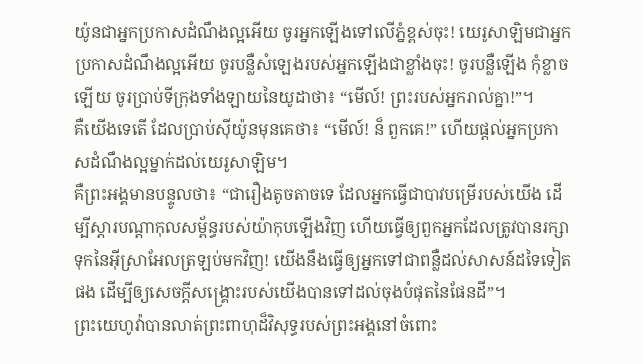យ៉ូនជាអ្នកប្រកាសដំណឹងល្អអើយ ចូរអ្នកឡើងទៅលើភ្នំខ្ពស់ចុះ! យេរូសាឡិមជាអ្នកប្រកាសដំណឹងល្អអើយ ចូរបន្លឺសំឡេងរបស់អ្នកឡើងជាខ្លាំងចុះ! ចូរបន្លឺឡើង កុំខ្លាចឡើយ ចូរប្រាប់ទីក្រុងទាំងឡាយនៃយូដាថា៖ “មើល៍! ព្រះរបស់អ្នករាល់គ្នា!”។
គឺយើងទេតើ ដែលប្រាប់ស៊ីយ៉ូនមុនគេថា៖ “មើល៍! ន៏ ពួកគេ!” ហើយផ្ដល់អ្នកប្រកាសដំណឹងល្អម្នាក់ដល់យេរូសាឡិម។
គឺព្រះអង្គមានបន្ទូលថា៖ “ជារឿងតូចតាចទេ ដែលអ្នកធ្វើជាបាវបម្រើរបស់យើង ដើម្បីស្ដារបណ្ដាកុលសម្ព័ន្ធរបស់យ៉ាកុបឡើងវិញ ហើយធ្វើឲ្យពួកអ្នកដែលត្រូវបានរក្សាទុកនៃអ៊ីស្រាអែលត្រឡប់មកវិញ! យើងនឹងធ្វើឲ្យអ្នកទៅជាពន្លឺដល់សាសន៍ដទៃទៀតផង ដើម្បីឲ្យសេចក្ដីសង្គ្រោះរបស់យើងបានទៅដល់ចុងបំផុតនៃផែនដី”។
ព្រះយេហូវ៉ាបានលាត់ព្រះពាហុដ៏វិសុទ្ធរបស់ព្រះអង្គនៅចំពោះ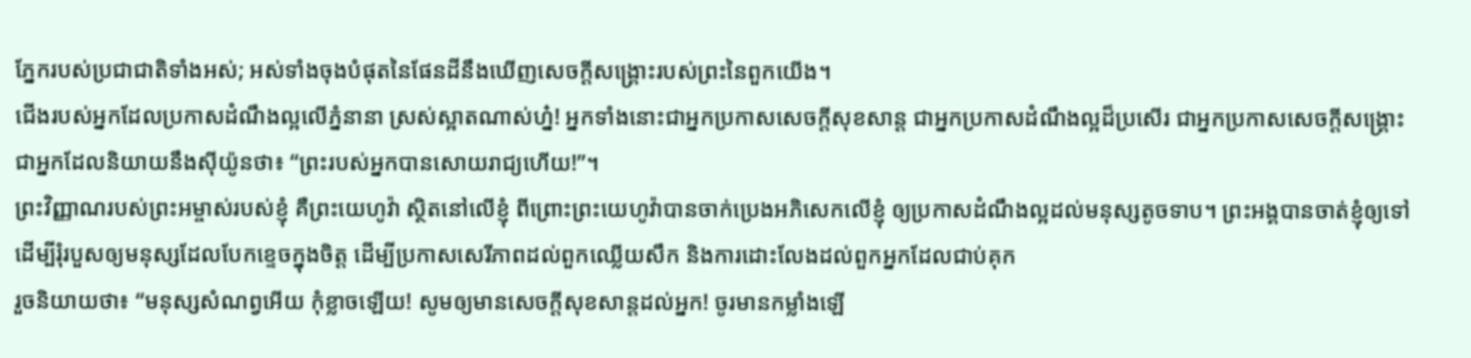ភ្នែករបស់ប្រជាជាតិទាំងអស់; អស់ទាំងចុងបំផុតនៃផែនដីនឹងឃើញសេចក្ដីសង្គ្រោះរបស់ព្រះនៃពួកយើង។
ជើងរបស់អ្នកដែលប្រកាសដំណឹងល្អលើភ្នំនានា ស្រស់ស្អាតណាស់ហ្ន៎! អ្នកទាំងនោះជាអ្នកប្រកាសសេចក្ដីសុខសាន្ត ជាអ្នកប្រកាសដំណឹងល្អដ៏ប្រសើរ ជាអ្នកប្រកាសសេចក្ដីសង្គ្រោះ ជាអ្នកដែលនិយាយនឹងស៊ីយ៉ូនថា៖ “ព្រះរបស់អ្នកបានសោយរាជ្យហើយ!”។
ព្រះវិញ្ញាណរបស់ព្រះអម្ចាស់របស់ខ្ញុំ គឺព្រះយេហូវ៉ា ស្ថិតនៅលើខ្ញុំ ពីព្រោះព្រះយេហូវ៉ាបានចាក់ប្រេងអភិសេកលើខ្ញុំ ឲ្យប្រកាសដំណឹងល្អដល់មនុស្សតូចទាប។ ព្រះអង្គបានចាត់ខ្ញុំឲ្យទៅ ដើម្បីរុំរបួសឲ្យមនុស្សដែលបែកខ្ទេចក្នុងចិត្ត ដើម្បីប្រកាសសេរីភាពដល់ពួកឈ្លើយសឹក និងការដោះលែងដល់ពួកអ្នកដែលជាប់គុក
រួចនិយាយថា៖ “មនុស្សសំណព្វអើយ កុំខ្លាចឡើយ! សូមឲ្យមានសេចក្ដីសុខសាន្តដល់អ្នក! ចូរមានកម្លាំងឡើ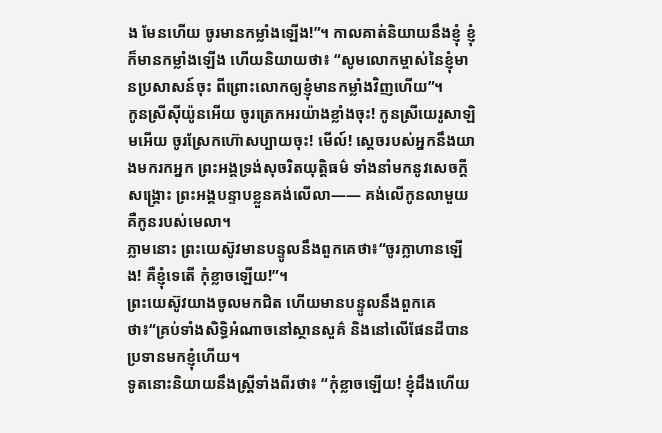ង មែនហើយ ចូរមានកម្លាំងឡើង!”។ កាលគាត់និយាយនឹងខ្ញុំ ខ្ញុំក៏មានកម្លាំងឡើង ហើយនិយាយថា៖ “សូមលោកម្ចាស់នៃខ្ញុំមានប្រសាសន៍ចុះ ពីព្រោះលោកឲ្យខ្ញុំមានកម្លាំងវិញហើយ”។
កូនស្រីស៊ីយ៉ូនអើយ ចូរត្រេកអរយ៉ាងខ្លាំងចុះ! កូនស្រីយេរូសាឡិមអើយ ចូរស្រែកហ៊ោសប្បាយចុះ! មើល៍! ស្ដេចរបស់អ្នកនឹងយាងមករកអ្នក ព្រះអង្គទ្រង់សុចរិតយុត្តិធម៌ ទាំងនាំមកនូវសេចក្ដីសង្គ្រោះ ព្រះអង្គបន្ទាបខ្លួនគង់លើលា—— គង់លើកូនលាមួយ គឺកូនរបស់មេលា។
ភ្លាមនោះ ព្រះយេស៊ូវមានបន្ទូលនឹងពួកគេថា៖“ចូរក្លាហានឡើង! គឺខ្ញុំទេតើ កុំខ្លាចឡើយ!”។
ព្រះយេស៊ូវយាងចូលមកជិត ហើយមានបន្ទូលនឹងពួកគេថា៖“គ្រប់ទាំងសិទ្ធិអំណាចនៅស្ថានសួគ៌ និងនៅលើផែនដីបានប្រទានមកខ្ញុំហើយ។
ទូតនោះនិយាយនឹងស្ត្រីទាំងពីរថា៖ “កុំខ្លាចឡើយ! ខ្ញុំដឹងហើយ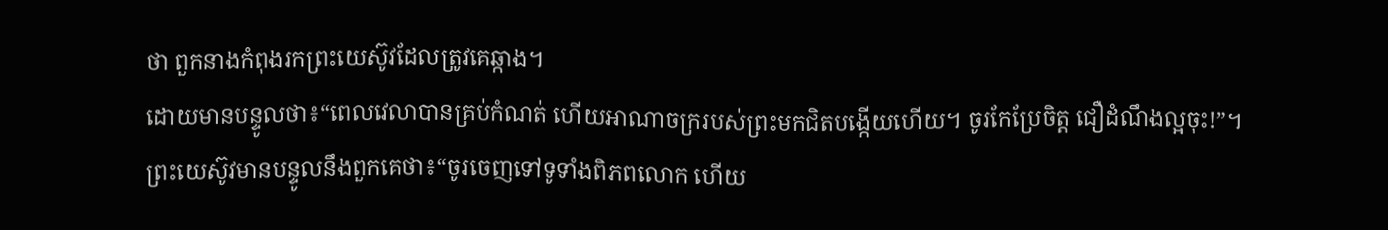ថា ពួកនាងកំពុងរកព្រះយេស៊ូវដែលត្រូវគេឆ្កាង។
ដោយមានបន្ទូលថា៖“ពេលវេលាបានគ្រប់កំណត់ ហើយអាណាចក្ររបស់ព្រះមកជិតបង្កើយហើយ។ ចូរកែប្រែចិត្ត ជឿដំណឹងល្អចុះ!”។
ព្រះយេស៊ូវមានបន្ទូលនឹងពួកគេថា៖“ចូរចេញទៅទូទាំងពិភពលោក ហើយ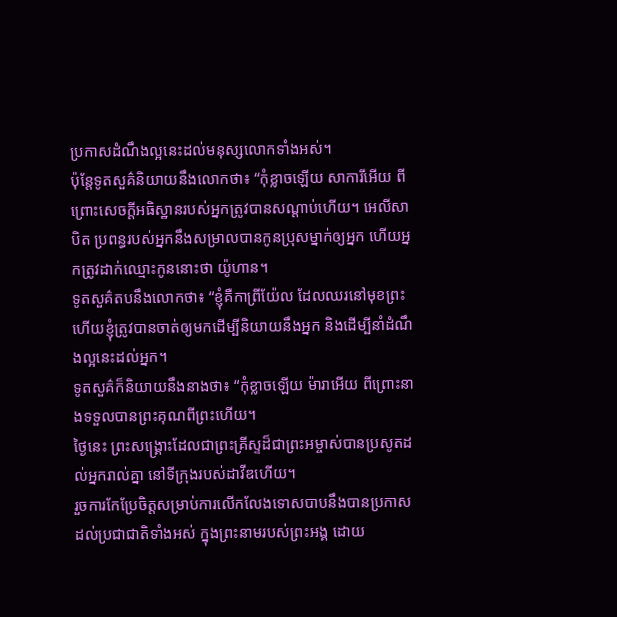ប្រកាសដំណឹងល្អនេះដល់មនុស្សលោកទាំងអស់។
ប៉ុន្តែទូតសួគ៌និយាយនឹងលោកថា៖ “កុំខ្លាចឡើយ សាការីអើយ ពីព្រោះសេចក្ដីអធិស្ឋានរបស់អ្នកត្រូវបានសណ្ដាប់ហើយ។ អេលីសាបិត ប្រពន្ធរបស់អ្នកនឹងសម្រាលបានកូនប្រុសម្នាក់ឲ្យអ្នក ហើយអ្នកត្រូវដាក់ឈ្មោះកូននោះថា យ៉ូហាន។
ទូតសួគ៌តបនឹងលោកថា៖ “ខ្ញុំគឺកាព្រីយ៉ែល ដែលឈរនៅមុខព្រះ ហើយខ្ញុំត្រូវបានចាត់ឲ្យមកដើម្បីនិយាយនឹងអ្នក និងដើម្បីនាំដំណឹងល្អនេះដល់អ្នក។
ទូតសួគ៌ក៏និយាយនឹងនាងថា៖ “កុំខ្លាចឡើយ ម៉ារាអើយ ពីព្រោះនាងទទួលបានព្រះគុណពីព្រះហើយ។
ថ្ងៃនេះ ព្រះសង្គ្រោះដែលជាព្រះគ្រីស្ទដ៏ជាព្រះអម្ចាស់បានប្រសូតដល់អ្នករាល់គ្នា នៅទីក្រុងរបស់ដាវីឌហើយ។
រួចការកែប្រែចិត្តសម្រាប់ការលើកលែងទោសបាបនឹងបានប្រកាសដល់ប្រជាជាតិទាំងអស់ ក្នុងព្រះនាមរបស់ព្រះអង្គ ដោយ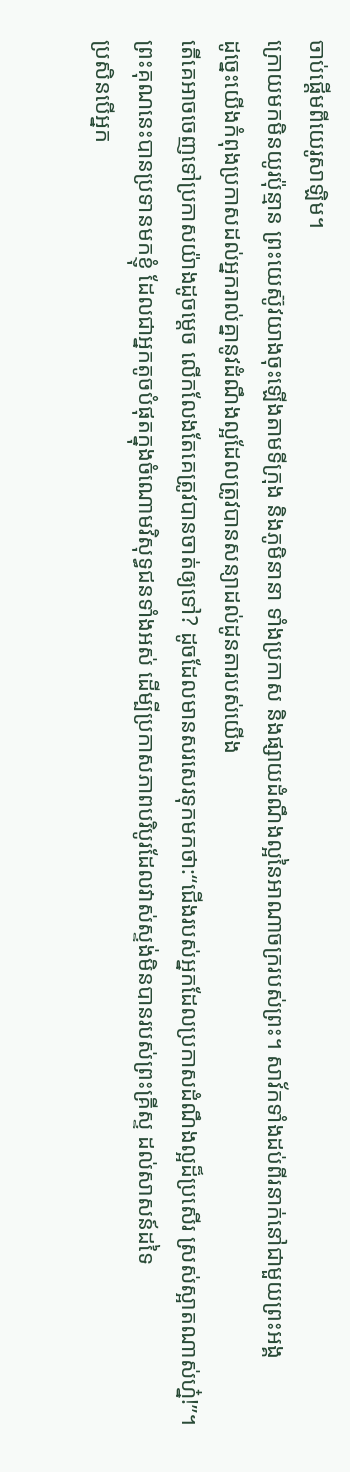ចាប់ផ្ដើមពីយេរូសាឡិម។
ក្រោយមកមិនយូរប៉ុន្មាន ព្រះយេស៊ូវយាងចុះឡើងតាមទីក្រុង និងភូមិនានា ទាំងប្រកាស និងផ្សាយដំណឹងល្អនៃអាណាចក្ររបស់ព្រះ។ សាវ័កទាំងដប់ពីរនាក់នៅជាមួយព្រះអង្គ
ដូច្នេះយើងកំពុងប្រកាសដល់អ្នករាល់គ្នានូវដំណឹងល្អដែលត្រូវបានសន្យាដល់ដូនតារបស់យើង
តើគេអាចចេញទៅប្រកាសយ៉ាងដូចម្ដេច លើកលែងតែគេត្រូវបានចាត់ឲ្យទៅ? ដូចដែលមានសរសេរទុកមកថា:“ជើងរបស់អ្នកដែលប្រកាសដំណឹងល្អដ៏ប្រសើរ ស្រស់ស្អាតណាស់ហ្ន៎!”។
ព្រះគុណនេះបានប្រទានមកខ្ញុំ ដែលជាអ្នកតូចបំផុតក្នុងចំណោមវិសុទ្ធជនទាំងអស់ ដើម្បីប្រកាសភាពបរិបូរដែលវាស់ស្ទង់មិនបានរបស់ព្រះគ្រីស្ទ ដល់សាសន៍ដទៃ
ប្រសិនបើអ្នក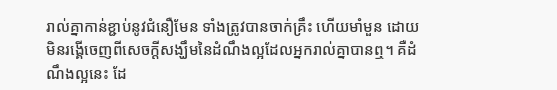រាល់គ្នាកាន់ខ្ជាប់នូវជំនឿមែន ទាំងត្រូវបានចាក់គ្រឹះ ហើយមាំមួន ដោយមិនរង្គើចេញពីសេចក្ដីសង្ឃឹមនៃដំណឹងល្អដែលអ្នករាល់គ្នាបានឮ។ គឺដំណឹងល្អនេះ ដែ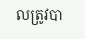លត្រូវបា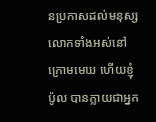នប្រកាសដល់មនុស្សលោកទាំងអស់នៅក្រោមមេឃ ហើយខ្ញុំ ប៉ូល បានក្លាយជាអ្នក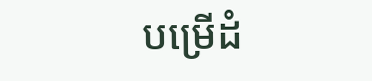បម្រើដំ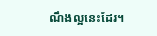ណឹងល្អនេះដែរ។